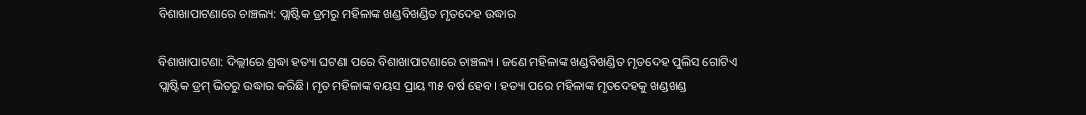ବିଶାଖାପାଟଣାରେ ଚାଞ୍ଚଲ୍ୟ: ପ୍ଲାଷ୍ଟିକ ଡ୍ରମରୁ ମହିଳାଙ୍କ ଖଣ୍ଡବିଖଣ୍ଡିତ ମୃତଦେହ ଉଦ୍ଧାର

ବିଶାଖାପାଟଣା: ଦିଲ୍ଲୀରେ ଶ୍ରଦ୍ଧା ହତ୍ୟା ଘଟଣା ପରେ ବିଶାଖାପାଟଣାରେ ଚାଞ୍ଚଲ୍ୟ । ଜଣେ ମହିଳାଙ୍କ ଖଣ୍ଡବିଖଣ୍ଡିତ ମୃତଦେହ ପୁଲିସ ଗୋଟିଏ ପ୍ଲାଷ୍ଟିକ ଡ୍ରମ୍ ଭିତରୁ ଉଦ୍ଧାର କରିଛି। ମୃତ ମହିଳାଙ୍କ ବୟସ ପ୍ରାୟ ୩୫ ବର୍ଷ ହେବ । ହତ୍ୟା ପରେ ମହିଳାଙ୍କ ମୃତଦେହକୁ ଖଣ୍ଡଖଣ୍ଡ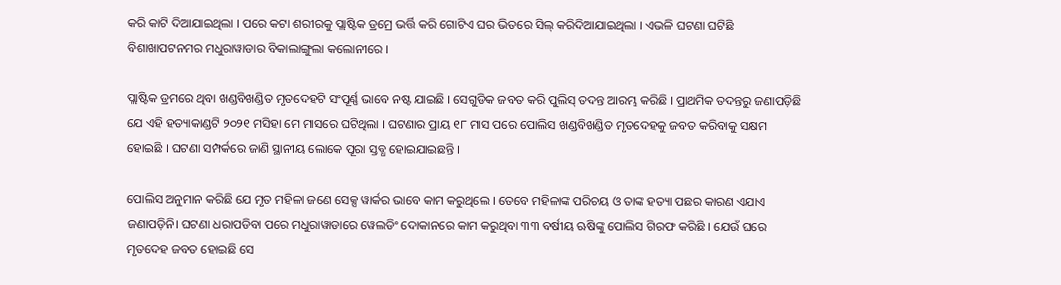କରି କାଟି ଦିଆଯାଇଥିଲା । ପରେ କଟା ଶରୀରକୁ ପ୍ଲାଷ୍ଟିକ ଡ୍ରମ୍ରେ ଭର୍ତ୍ତି କରି ଗୋଟିଏ ଘର ଭିତରେ ସିଲ୍‌ କରିଦିଆଯାଇଥିଲା । ଏଭଳି ଘଟଣା ଘଟିଛି ବିଶାଖାପଟନମର ମଧୁରାୱାଡାର ବିକାଲାଙ୍ଗୁଲା କଲୋନୀରେ ।

ପ୍ଲାଷ୍ଟିକ ଡ୍ରମରେ ଥିବା ଖଣ୍ଡବିଖଣ୍ଡିତ ମୃତଦେହଟି ସଂପୂର୍ଣ୍ଣ ଭାବେ ନଷ୍ଟ ଯାଇଛି । ସେଗୁଡିକ ଜବତ କରି ପୁଲିସ୍ ତଦନ୍ତ ଆରମ୍ଭ କରିଛି । ପ୍ରାଥମିକ ତଦନ୍ତରୁ ଜଣାପଡ଼ିଛି ଯେ ଏହି ହତ୍ୟାକାଣ୍ଡଟି ୨୦୨୧ ମସିହା ମେ ମାସରେ ଘଟିଥିଲା । ଘଟଣାର ପ୍ରାୟ ୧୮ ମାସ ପରେ ପୋଲିସ ଖଣ୍ଡବିଖଣ୍ଡିତ ମୃତଦେହକୁ ଜବତ କରିବାକୁ ସକ୍ଷମ ହୋଇଛି । ଘଟଣା ସମ୍ପର୍କରେ ଜାଣି ସ୍ଥାନୀୟ ଲୋକେ ପୂରା ସ୍ତବ୍ଧ ହୋଇଯାଇଛନ୍ତି ।

ପୋଲିସ ଅନୁମାନ କରିଛି ଯେ ମୃତ ମହିଳା ଜଣେ ସେକ୍ସ ୱାର୍କର ଭାବେ କାମ କରୁଥିଲେ । ତେବେ ମହିଳାଙ୍କ ପରିଚୟ ଓ ତାଙ୍କ ହତ୍ୟା ପଛର କାରଣ ଏଯାଏ ଜଣାପଡ଼ିନି। ଘଟଣା ଧରାପଡିବା ପରେ ମଧୁରାୱାଡାରେ ୱେଲଡିଂ ଦୋକାନରେ କାମ କରୁଥିବା ୩୩ ବର୍ଷୀୟ ଋଷିଙ୍କୁ ପୋଲିସ ଗିରଫ କରିଛି । ଯେଉଁ ଘରେ ମୃତଦେହ ଜବତ ହୋଇଛି ସେ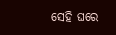ସେହି ଘରେ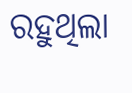ରହୁଥିଲା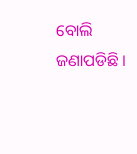ବୋଲି ଜଣାପଡିଛି ।